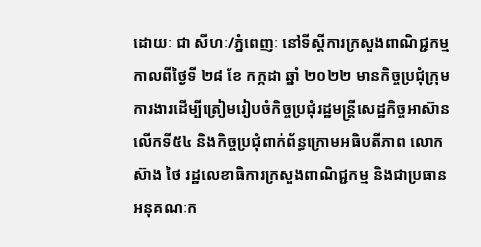ដោយៈ ជា សីហៈ/ភ្នំពេញៈ នៅទីស្តីការក្រសួងពាណិជ្ជកម្មកាលពីថ្ងៃទី ២៨ ខែ កក្កដា ឆ្នាំ ២០២២ មានកិច្ចប្រជុំក្រុមការងារដើម្បីត្រៀមរៀបចំកិច្ចប្រជុំរដ្ឋមន្ត្រីសេដ្ឋកិច្ចអាស៊ានលើកទី៥៤ និងកិច្ចប្រជុំពាក់ព័ន្ធក្រោមអធិបតីភាព លោក ស៊ាង ថៃ រដ្ឋលេខាធិការក្រសួងពាណិជ្ជកម្ម និងជាប្រធានអនុគណៈក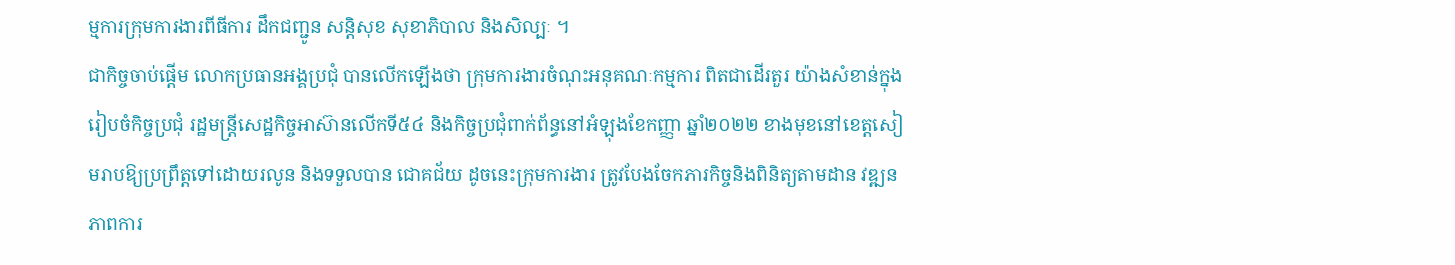ម្មការក្រុមការងារពីធីការ ដឹកជញ្ជូន សន្តិសុខ សុខាភិបាល និងសិល្បៈ ។
ជាកិច្ចចាប់ផ្តើម លោកប្រធានអង្គប្រជុំ បានលើកឡើងថា ក្រុមការងារចំណុះអនុគណៈកម្មការ ពិតជាដើរតួរ យ៉ាងសំខាន់ក្នុងរៀបចំកិច្ចប្រជុំ រដ្ឋមន្ត្រីសេដ្ឋកិច្ចអាស៊ានលើកទី៥៤ និងកិច្ចប្រជុំពាក់ព័ន្ធនៅអំឡុងខែកញ្ញា ឆ្នាំ២០២២ ខាងមុខនៅខេត្តសៀមរាបឱ្យប្រព្រឹត្តទៅដោយរលូន និងទទួលបាន ជោគជ័យ ដូចនេះក្រុមការងារ ត្រូវបែងចែកភារកិច្ចនិងពិនិត្យតាមដាន វឌ្ឍនភាពការ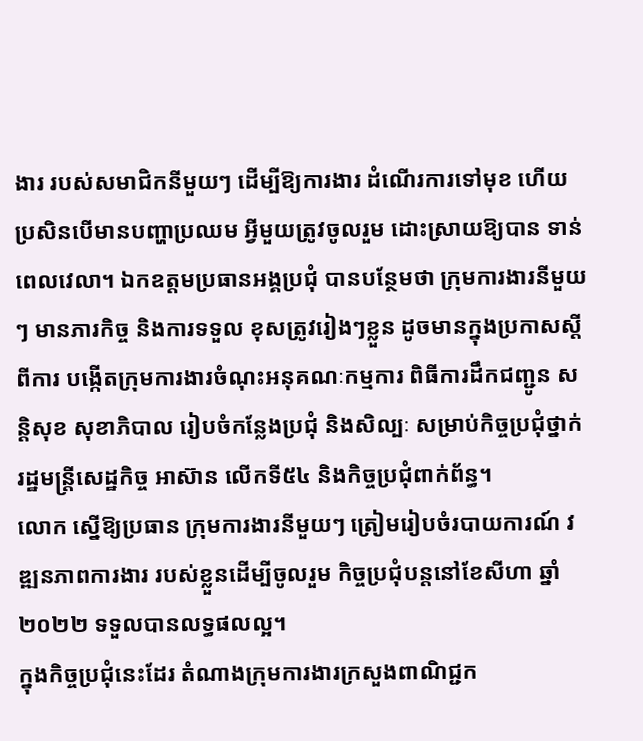ងារ របស់សមាជិកនីមួយៗ ដើម្បីឱ្យការងារ ដំណើរការទៅមុខ ហើយប្រសិនបើមានបញ្ហាប្រឈម អ្វីមួយត្រូវចូលរួម ដោះស្រាយឱ្យបាន ទាន់ពេលវេលា។ ឯកឧត្តមប្រធានអង្គប្រជុំ បានបន្ថែមថា ក្រុមការងារនីមួយៗ មានភារកិច្ច និងការទទួល ខុសត្រូវរៀងៗខ្លួន ដូចមានក្នុងប្រកាសស្តីពីការ បង្កើតក្រុមការងារចំណុះអនុគណៈកម្មការ ពិធីការដឹកជញ្ជូន សន្តិសុខ សុខាភិបាល រៀបចំកន្លែងប្រជុំ និងសិល្បៈ សម្រាប់កិច្ចប្រជុំថ្នាក់រដ្ឋមន្ត្រីសេដ្ឋកិច្ច អាស៊ាន លើកទី៥៤ និងកិច្ចប្រជុំពាក់ព័ន្ធ។
លោក ស្នើឱ្យប្រធាន ក្រុមការងារនីមួយៗ ត្រៀមរៀបចំរបាយការណ៍ វឌ្ឍនភាពការងារ របស់ខ្លួនដើម្បីចូលរួម កិច្ចប្រជុំបន្តនៅខែសីហា ឆ្នាំ២០២២ ទទួលបានលទ្ធផលល្អ។
ក្នុងកិច្ចប្រជុំនេះដែរ តំណាងក្រុមការងារក្រសួងពាណិជ្ជក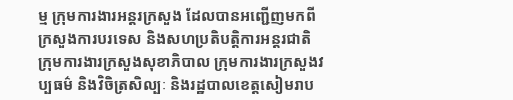ម្ម ក្រុមការងារអន្តរក្រសួង ដែលបានអញ្ជើញមកពី ក្រសួងការបរទេស និងសហប្រតិបត្តិការអន្តរជាតិ ក្រុមការងារក្រសួងសុខាភិបាល ក្រុមការងារក្រសួងវប្បធម៌ និងវិចិត្រសិល្បៈ និងរដ្ឋបាលខេត្តសៀមរាប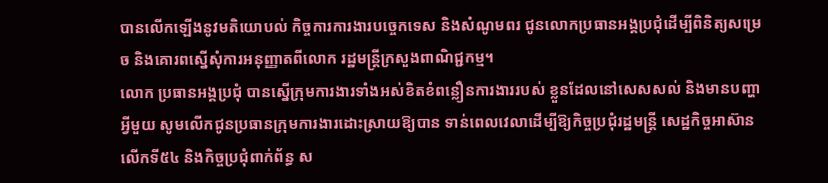បានលើកឡើងនូវមតិយោបល់ កិច្ចការការងារបច្ចេកទេស និងសំណូមពរ ជូនលោកប្រធានអង្គប្រជុំដើម្បីពិនិត្យសម្រេច និងគោរពស្នើសុំការអនុញ្ញាតពីលោក រដ្ឋមន្ត្រីក្រសួងពាណិជ្ជកម្ម។
លោក ប្រធានអង្គប្រជុំ បានស្នើក្រុមការងារទាំងអស់ខិតខំពន្លឿនការងាររបស់ ខ្លួនដែលនៅសេសសល់ និងមានបញ្ហាអ្វីមួយ សូមលើកជូនប្រធានក្រុមការងារដោះស្រាយឱ្យបាន ទាន់ពេលវេលាដើម្បីឱ្យកិច្ចប្រជុំរដ្ឋមន្ត្រី សេដ្ឋកិច្ចអាស៊ានលើកទី៥៤ និងកិច្ចប្រជុំពាក់ព័ន្ធ ស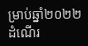ម្រាប់ឆ្នាំ២០២២ ដំណើរ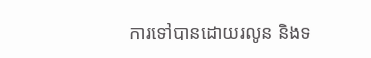ការទៅបានដោយរលូន និងទ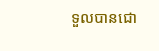ទួលបានជោ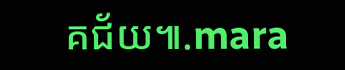គជ័យ៕.mara